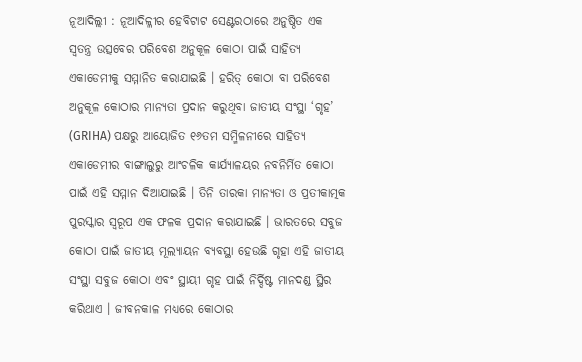ନୂଆଦିଲ୍ଲୀ : ନୂଆଦିଳ୍ଳୀର ହେବିଟାଟ ସେଣ୍ଟରଠାରେ ଅନୁଷ୍ଠିତ ଏକ ସ୍ୱତନ୍ତ୍ର ଉତ୍ସବେର ପରିବେଶ ଅନୁକୂଳ କୋଠା ପାଇଁ ସାହିତ୍ୟ ଏକାଡେମୀକୁ ସମ୍ମାନିତ କରାଯାଇଛି । ହରିତ୍ କୋଠା ବା ପରିବେଶ ଅନୁକୂଳ କୋଠାର ମାନ୍ୟତା ପ୍ରଦାନ କରୁଥିବା ଜାତୀୟ ସଂସ୍ଥା ‘ଗୃହ’ (GRIHA) ପକ୍ଷରୁ ଆୟୋଜିତ ୧୬ତମ ସମ୍ମିଳନୀରେ ସାହିତ୍ୟ ଏକାଡେମୀର ବାଙ୍ଗାଲୁରୁ ଆଂଚଳିକ କାର୍ଯ୍ୟାଳୟର ନବନିର୍ମିତ କୋଠା ପାଇଁ ଏହି ସମ୍ମାନ ଦିଆଯାଇଛି । ତିନି ତାରକା ମାନ୍ୟତା ଓ ପ୍ରତୀକାତ୍ମକ ପୁରସ୍କାର ସ୍ୱରୂପ ଏକ ଫଳକ ପ୍ରଦାନ କରାଯାଇଛି । ଭାରତରେ ସବୁଜ କୋଠା ପାଇଁ ଜାତୀୟ ମୂଲ୍ୟାୟନ ବ୍ୟବସ୍ଥା ହେଉଛି ଗୃହା ଏହି ଜାତୀୟ ସଂସ୍ଥା ସବୁଜ କୋଠା ଏବଂ ସ୍ଥାୟୀ ଗୃହ ପାଇଁ ନିର୍ଦ୍ଦିଷ୍ଟ ମାନଦଣ୍ଡ ସ୍ଥିର କରିଥାଏ । ଜୀବନକାଳ ମଧ୍ୟରେ କୋଠାର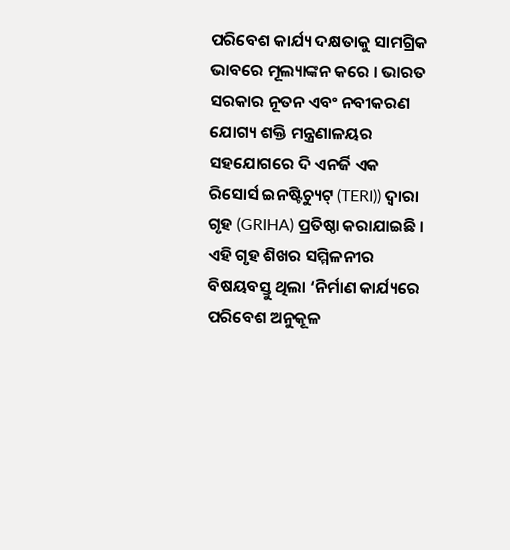ପରିବେଶ କାର୍ଯ୍ୟ ଦକ୍ଷତାକୁ ସାମଗ୍ରିକ ଭାବରେ ମୂଲ୍ୟାଙ୍କନ କରେ । ଭାରତ ସରକାର ନୂତନ ଏବଂ ନବୀକରଣ ଯୋଗ୍ୟ ଶକ୍ତି ମନ୍ତ୍ରଣାଳୟର ସହଯୋଗରେ ଦି ଏନର୍ଜି ଏକ ରିସୋର୍ସ ଇନଷ୍ଟିଚ୍ୟୁଟ୍ (TERI)) ଦ୍ୱାରା ଗୃହ (GRIHA) ପ୍ରତିଷ୍ଠା କରାଯାଇଛି । ଏହି ଗୃହ ଶିଖର ସମ୍ମିଳନୀର ବିଷୟବସ୍ତୁ ଥିଲା ‘ନିର୍ମାଣ କାର୍ଯ୍ୟରେ ପରିବେଶ ଅନୁକୂଳ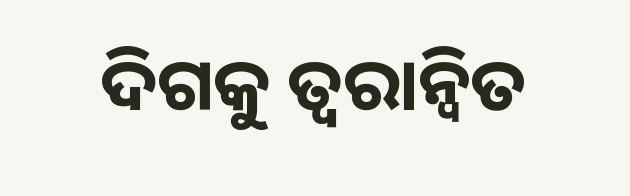ଦିଗକୁ ତ୍ୱରାନ୍ୱିତ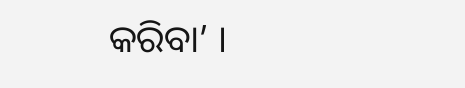କରିବା’ ।